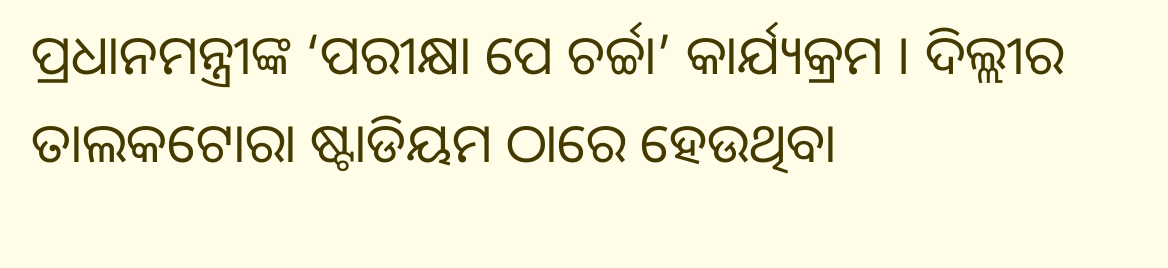ପ୍ରଧାନମନ୍ତ୍ରୀଙ୍କ ‘ପରୀକ୍ଷା ପେ ଚର୍ଚ୍ଚା’ କାର୍ଯ୍ୟକ୍ରମ । ଦିଲ୍ଲୀର ତାଲକଟୋରା ଷ୍ଟାଡିୟମ ଠାରେ ହେଉଥିବା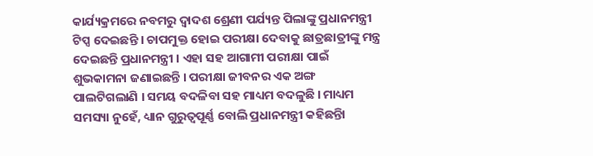କାର୍ଯ୍ୟକ୍ରମରେ ନବମରୁ ଦ୍ୱାଦଶ ଶ୍ରେଣୀ ପର୍ଯ୍ୟନ୍ତ ପିଲାଙ୍କୁ ପ୍ରଧାନମନ୍ତ୍ରୀ ଟିପ୍ସ ଦେଇଛନ୍ତି । ଚାପମୁକ୍ତ ହୋଇ ପରୀକ୍ଷା ଦେବାକୁ ଛାତ୍ରଛାତ୍ରୀଙ୍କୁ ମନ୍ତ୍ର ଦେଇଛନ୍ତି ପ୍ରଧାନମନ୍ତ୍ରୀ । ଏହା ସହ ଆଗାମୀ ପରୀକ୍ଷା ପାଇଁ ଶୁଭକାମନା ଜଣାଇଛନ୍ତି । ପରୀକ୍ଷା ଜୀବନର ଏକ ଅଙ୍ଗ ପାଲଟିଗଲାଣି । ସମୟ ବଦଳିବା ସହ ମାଧ୍ୟମ ବଦଳୁଛି । ମାଧ୍ୟମ ସମସ୍ୟା ନୁହେଁ, ଧ୍ୟାନ ଗୁରୁତ୍ୱପୂର୍ଣ୍ଣ ବୋଲି ପ୍ରଧାନମନ୍ତ୍ରୀ କହିଛନ୍ତିା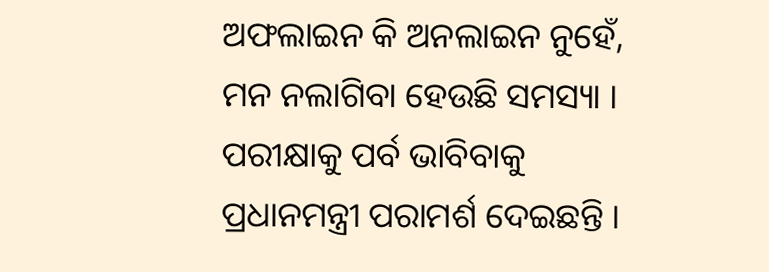ଅଫଲାଇନ କି ଅନଲାଇନ ନୁହେଁ, ମନ ନଲାଗିବା ହେଉଛି ସମସ୍ୟା । ପରୀକ୍ଷାକୁ ପର୍ବ ଭାବିବାକୁ ପ୍ରଧାନମନ୍ତ୍ରୀ ପରାମର୍ଶ ଦେଇଛନ୍ତି ।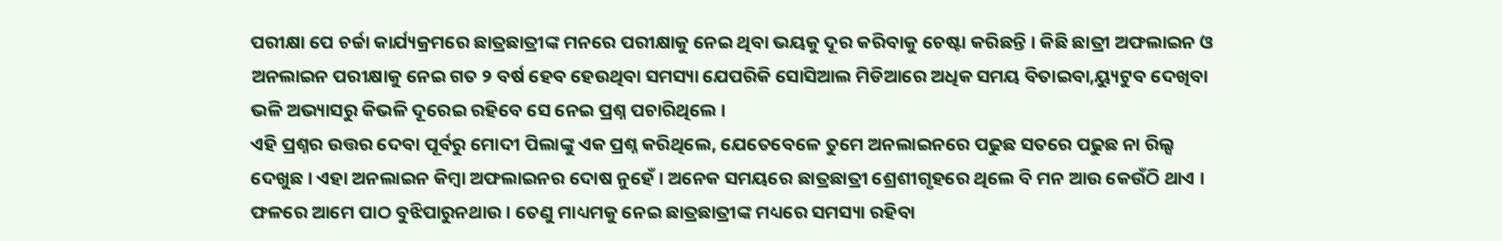ପରୀକ୍ଷା ପେ ଚର୍ଚ୍ଚା କାର୍ଯ୍ୟକ୍ରମରେ ଛାତ୍ରଛାତ୍ରୀଙ୍କ ମନରେ ପରୀକ୍ଷାକୁ ନେଇ ଥିବା ଭୟକୁ ଦୂର କରିବାକୁ ଚେଷ୍ଟା କରିଛନ୍ତି । କିଛି ଛାତ୍ରୀ ଅଫଲାଇନ ଓ ଅନଲାଇନ ପରୀକ୍ଷାକୁ ନେଇ ଗତ ୨ ବର୍ଷ ହେବ ହେଉଥିବା ସମସ୍ୟା ଯେପରିକି ସୋସିଆଲ ମିଡିଆରେ ଅଧିକ ସମୟ ବିତାଇବା,ୟ୍ୟୁଟୁବ ଦେଖିବା ଭଳି ଅଭ୍ୟାସରୁ କିଭଳି ଦୂରେଇ ରହିବେ ସେ ନେଇ ପ୍ରଶ୍ନ ପଚାରିଥିଲେ ।
ଏହି ପ୍ରଶ୍ନର ଉତ୍ତର ଦେବା ପୂର୍ବରୁ ମୋଦୀ ପିଲାଙ୍କୁ ଏକ ପ୍ରଶ୍ନ କରିଥିଲେ, ଯେତେବେଳେ ତୁମେ ଅନଲାଇନରେ ପଢୁଛ ସତରେ ପଢୁଛ ନା ରିଲ୍ସ ଦେଖୁଛ । ଏହା ଅନଲାଇନ କିମ୍ବା ଅଫଲାଇନର ଦୋଷ ନୁହେଁ । ଅନେକ ସମୟରେ ଛାତ୍ରଛାତ୍ରୀ ଶ୍ରେଶୀଗୃହରେ ଥିଲେ ବି ମନ ଆଉ କେଉଁଠି ଥାଏ । ଫଳରେ ଆମେ ପାଠ ବୁଝିପାରୁନଥାଉ । ତେଣୁ ମାଧ୍ୟମକୁ ନେଇ ଛାତ୍ରଛାତ୍ରୀଙ୍କ ମଧ୍ୟରେ ସମସ୍ୟା ରହିବା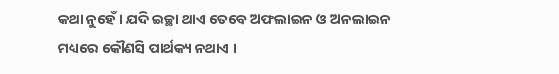କଥା ନୁହେଁ । ଯଦି ଇଚ୍ଛା ଥାଏ ତେବେ ଅଫଲାଇନ ଓ ଅନଲାଇନ ମଧ୍ୟରେ କୌଣସି ପାର୍ଥକ୍ୟ ନଥାଏ ।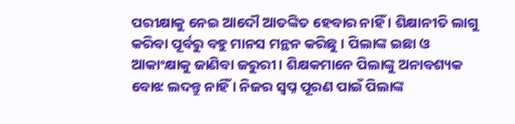ପରୀକ୍ଷାକୁ ନେଇ ଆଦୌ ଆତଙ୍କିତ ହେବାର ନାହିଁ । ଶିକ୍ଷାନୀତି ଲାଗୁ କରିବା ପୂର୍ବରୁ ବହୁ ମାନସ ମନ୍ଥନ କରିଛୁ । ପିଲାଙ୍କ ଇଛା ଓ ଆକାଂକ୍ଷାକୁ ଜାଣିବା ଜରୁରୀ । ଶିକ୍ଷକମାନେ ପିଲାଙ୍କୁ ଅନାବଶ୍ୟକ ବୋଝ ଲଦନ୍ତୁ ନାହିଁ । ନିଜର ସ୍ୱପ୍ନ ପୂରଣ ପାଇଁ ପିଲାଙ୍କ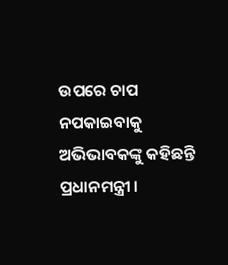ଉପରେ ଚାପ ନପକାଇବାକୁ ଅଭିଭାବକଙ୍କୁ କହିଛନ୍ତି ପ୍ରଧାନମନ୍ତ୍ରୀ ।